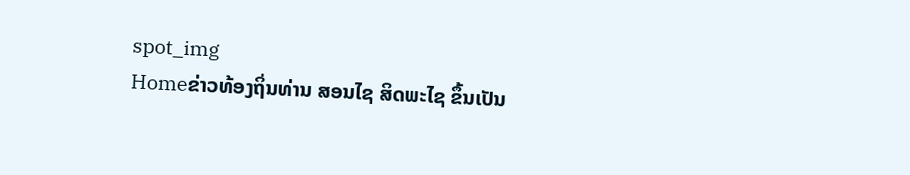spot_img
Homeຂ່າວທ້ອງຖິ່ນທ່ານ ສອນໄຊ ສິດພະໄຊ ຂຶ້ນເປັນ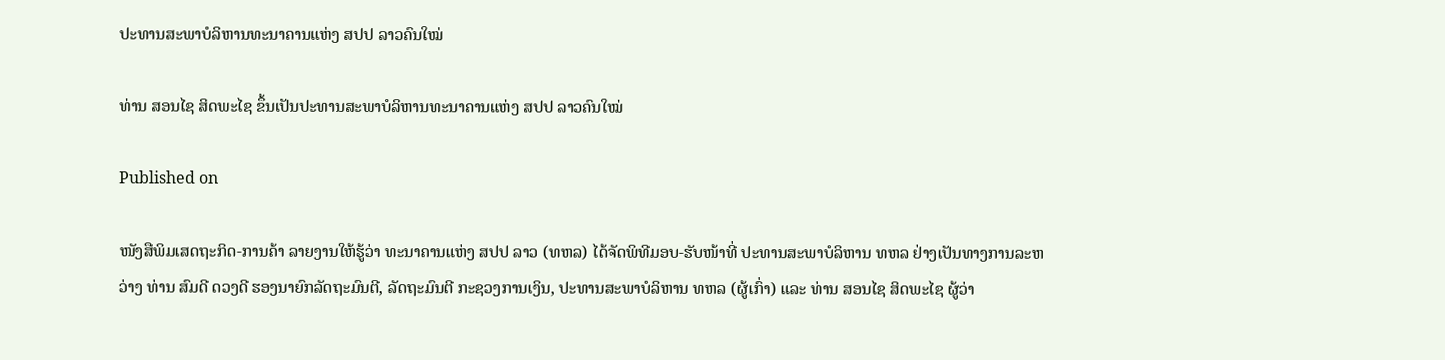ປະທານສະພາບໍລິຫານທະນາຄານແຫ່ງ ສປປ ລາວຄົນໃໝ່

ທ່ານ ສອນໄຊ ສິດພະໄຊ ຂຶ້ນເປັນປະທານສະພາບໍລິຫານທະນາຄານແຫ່ງ ສປປ ລາວຄົນໃໝ່

Published on

ໜັງສືພິມເສດຖະກິດ-ການຄ້າ ລາຍງານໃຫ້ຮູ້ວ່າ ທະນາຄານແຫ່ງ ສປປ ລາວ (ທຫລ) ໄດ້ຈັດພິທີມອບ-ຮັບໜ້າທີ່ ປະທານສະພາບໍລິຫານ ທຫລ ຢ່າງເປັນທາງການລະຫວ່າງ ທ່ານ ສົມດີ ດວງດີ ຮອງນາຍົກລັດຖະມົນຕີ, ລັດຖະມົນຕີ ກະຊວງການເງິນ, ປະທານສະພາບໍລິຫານ ທຫລ (ຜູ້ເກົ່າ) ແລະ ທ່ານ ສອນໄຊ ສິດພະໄຊ ຜູ້ວ່າ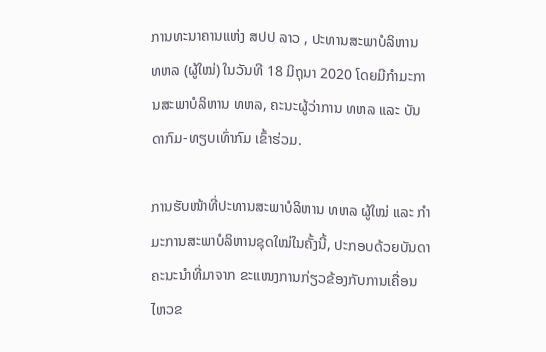ການທະນາຄານແຫ່ງ ສປປ ລາວ , ປະທານສະພາບໍລິຫານ ທຫລ (ຜູ້ໃໝ່) ໃນວັນທີ 18 ມິຖຸນາ 2020 ໂດຍມີກໍາມະການສະພາບໍລິຫານ ທຫລ, ຄະນະຜູ້ວ່າການ ທຫລ ແລະ ບັນດາກົມ-ທຽບເທົ່າກົມ ເຂົ້າຮ່ວມ.

ການຮັບໜ້າທີ່ປະທານສະພາບໍລິຫານ ທຫລ ຜູ້ໃໝ່ ແລະ ກໍາມະການສະພາບໍລິຫານຊຸດໃໝ່ໃນຄັ້ງນີ້, ປະກອບດ້ວຍບັນດາຄະນະນໍາທີ່ມາຈາກ ຂະແໜງການກ່ຽວຂ້ອງກັບການເຄື່ອນໄຫວຂ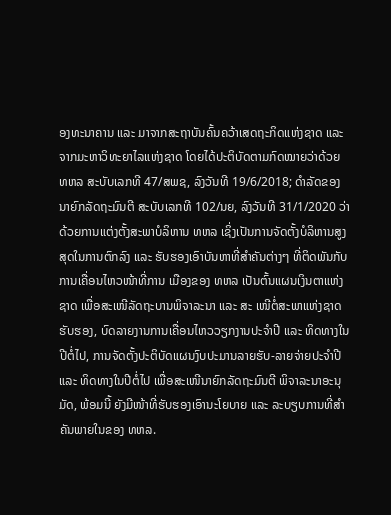ອງທະນາຄານ ແລະ ມາຈາກສະຖາບັນຄົ້ນຄວ້າເສດຖະກິດແຫ່ງຊາດ ແລະ ຈາກມະຫາວິທະຍາໄລແຫ່ງຊາດ ໂດຍໄດ້ປະຕິບັດຕາມກົດໝາຍວ່າດ້ວຍ ທຫລ ສະບັບເລກທີ 47/ສພຊ, ລົງວັນທີ 19/6/2018; ດຳລັດຂອງນາຍົກລັດຖະມົນຕີ ສະບັບເລກທີ 102/ນຍ, ລົງວັນທີ 31/1/2020 ວ່າດ້ວຍການແຕ່ງຕັ້ງສະພາບໍລິຫານ ທຫລ ເຊິ່ງເປັນການຈັດຕັ້ງບໍລິຫານສູງສຸດໃນການຕົກລົງ ແລະ ຮັບຮອງເອົາບັນຫາທີ່ສຳຄັນຕ່າງໆ ທີ່ຕິດພັນກັບການເຄື່ອນໄຫວໜ້າທີ່ການ ເມືອງຂອງ ທຫລ ເປັນຕົ້ນແຜນເງິນຕາແຫ່ງຊາດ ເພື່ອສະເໜີລັດຖະບານພິຈາລະນາ ແລະ ສະ ເໜີຕໍ່ສະພາແຫ່ງຊາດຮັບຮອງ, ບົດລາຍງານການເຄື່ອນໄຫວວຽກງານປະຈຳປີ ແລະ ທິດທາງໃນປີຕໍ່ໄປ, ການຈັດຕັ້ງປະຕິບັດແຜນງົບປະມານລາຍຮັບ-ລາຍຈ່າຍປະຈໍາປີ ແລະ ທິດທາງໃນປີຕໍ່ໄປ ເພື່ອສະເໜີນາຍົກລັດຖະມົນຕີ ພິຈາລະນາອະນຸມັດ, ພ້ອມນີ້ ຍັງມີໜ້າທີ່ຮັບຮອງເອົານະໂຍບາຍ ແລະ ລະບຽບການທີ່ສຳຄັນພາຍໃນຂອງ ທຫລ.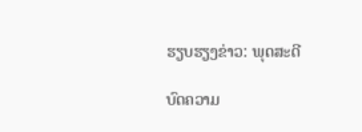ຮຽບຮຽງຂ່າວ: ພຸດສະດີ

ບົດຄວາມ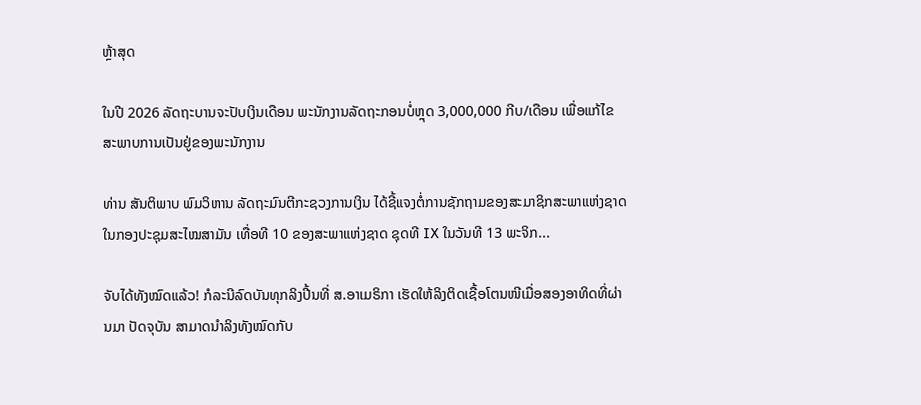ຫຼ້າສຸດ

ໃນປີ 2026 ລັດຖະບານຈະປັບເງິນເດືອນ ພະນັກງານລັດຖະກອນບໍ່ຫຼຸດ 3,000,000 ກີບ/ເດືອນ ເພື່ອແກ້ໄຂສະພາບການເປັນຢູ່ຂອງພະນັກງານ

ທ່ານ ສັນຕິພາບ ພົມວິຫານ ລັດຖະມົນຕີກະຊວງການເງິນ ໄດ້ຊີ້ແຈງຕໍ່ການຊັກຖາມຂອງສະມາຊິກສະພາແຫ່ງຊາດ ໃນກອງປະຊຸມສະໄໝສາມັນ ເທື່ອທີ 10 ຂອງສະພາແຫ່ງຊາດ ຊຸດທີ IX ໃນວັນທີ 13 ພະຈິກ...

ຈັບໄດ້ທັງໝົດແລ້ວ! ກໍລະນີລົດບັນທຸກລິງປີ້ນທີ່ ສ.ອາເມຣິກາ ເຮັດໃຫ້ລິງຕິດເຊື້ອໂຕນໜີເມື່ອສອງອາທິດທີ່ຜ່ານມາ ປັດຈຸບັນ ສາມາດນຳລິງທັງໝົດກັບ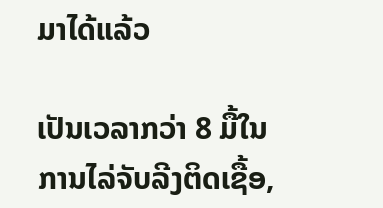ມາໄດ້ແລ້ວ

ເປັນເວລາກວ່າ 8 ມື້ໃນການໄລ່ຈັບລີງຕິດເຊື້ອ,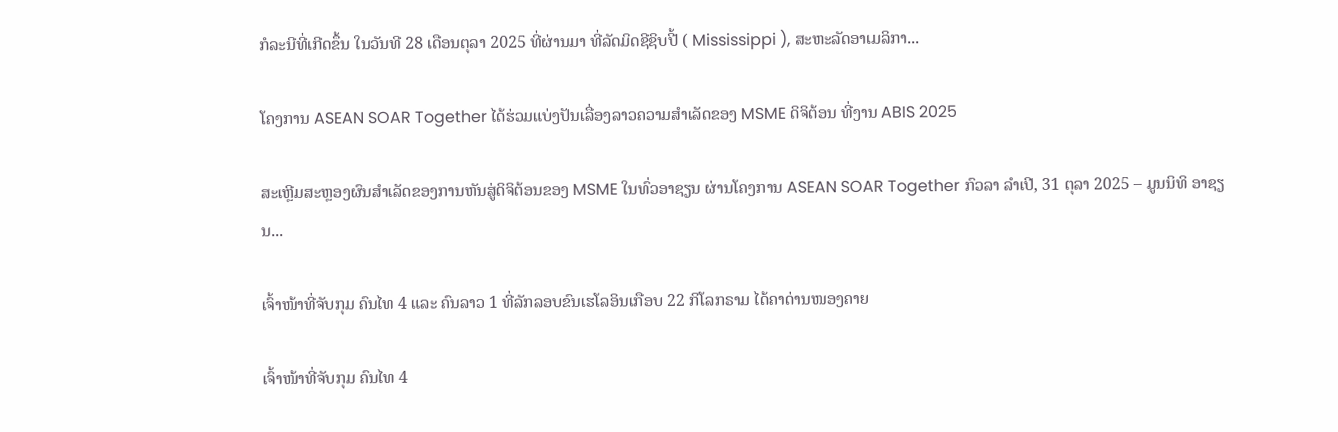ກໍລະນີທີ່ເກີດຂຶ້ນ ໃນວັນທີ 28 ເດືອນຕຸລາ 2025 ທີ່ຜ່ານມາ ທີ່ລັດມິດຊີຊິບປີ້ ( Mississippi ), ສະຫະລັດອາເມລິກາ...

ໂຄງການ ASEAN SOAR Together ໄດ້ຮ່ວມແບ່ງປັນເລື່ອງລາວຄວາມສໍາເລັດຂອງ MSME ດິຈິຕ້ອນ ທີ່ງານ ABIS 2025

ສະເຫຼີມສະຫຼອງຜົນສໍາເລັດຂອງການຫັນສູ່ດິຈິຕ້ອນຂອງ MSME ໃນທົ່ວອາຊຽນ ຜ່ານໂຄງການ ASEAN SOAR Together ກົວລາ ລໍາເປີ, 31 ຕຸລາ 2025 – ມູນນິທິ ອາຊຽນ...

ເຈົ້າໜ້າທີ່ຈັບກຸມ ຄົນໄທ 4 ແລະ ຄົນລາວ 1 ທີ່ລັກລອບຂົນເຮໂລອິນເກືອບ 22 ກິໂລກຣາມ ໄດ້ຄາດ່ານໜອງຄາຍ

ເຈົ້າໜ້າທີ່ຈັບກຸມ ຄົນໄທ 4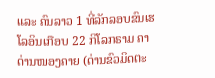ແລະ ຄົນລາວ 1 ທີ່ລັກລອບຂົນເຮໂລອິນເກືອບ 22 ກິໂລກຣາມ ຄາດ່ານໜອງຄາຍ (ດ່ານຂົວມິດຕະ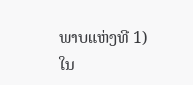ພາບແຫ່ງທີ 1) ໃນ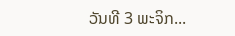ວັນທີ 3 ພະຈິກ...